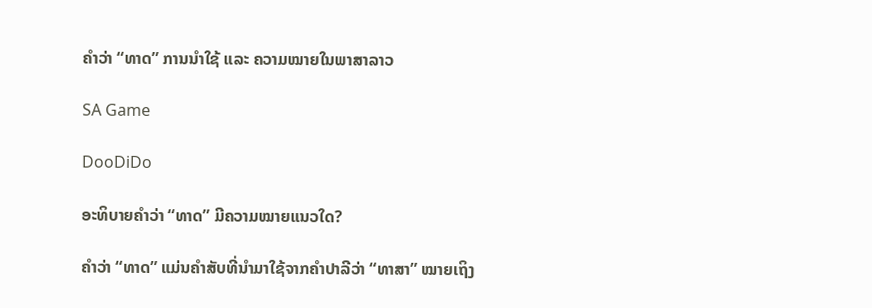ຄໍາວ່າ “ທາດ” ການນໍາໃຊ້ ແລະ ຄວາມໝາຍໃນພາສາລາວ

SA Game

DooDiDo

ອະທິບາຍຄໍາວ່າ “ທາດ” ມີຄວາມໝາຍແນວໃດ?

ຄໍາວ່າ “ທາດ” ແມ່ນຄໍາສັບທີ່ນໍາມາໃຊ້ຈາກຄໍາປາລີວ່າ “ທາສາ” ໝາຍເຖິງ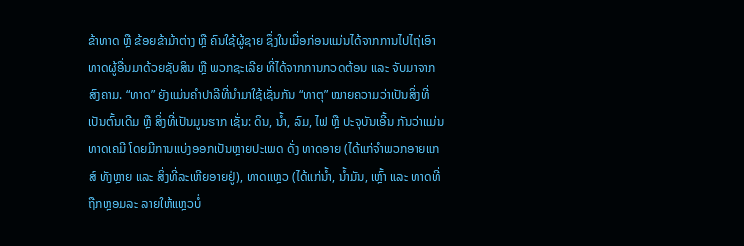ຂ້າທາດ ຫຼື ຂ້ອຍຂ້າມ້າຕ່າງ ຫຼື ຄົນໃຊ້ຜູ້ຊາຍ ຊຶ່ງໃນເມື່ອກ່ອນແມ່ນໄດ້ຈາກການໄປໄຖ່ເອົາທາດຜູ້ອື່ນມາດ້ວຍຊັບສິນ ຫຼື ພວກຊະເລີຍ ທີ່ໄດ້ຈາກການກວດຕ້ອນ ແລະ ຈັບມາຈາກສົງຄາມ. “ທາດ” ຍັງແມ່ນຄໍາປາລີທີ່ນໍາມາໃຊ້ເຊັ່ນກັນ “ທາຕຸ” ໝາຍຄວາມວ່າເປັນສິ່ງທີ່ເປັນຕົ້ນເດີມ ຫຼື ສິ່ງທີ່ເປັນມູນຮາກ ເຊັ່ນ: ດິນ, ນໍ້າ, ລົມ, ໄຟ ຫຼື ປະຈຸບັນເອີ້ນ ກັນວ່າແມ່ນທາດເຄມີ ໂດຍມີການແບ່ງອອກເປັນຫຼາຍປະເພດ ດັ່ງ ທາດອາຍ (ໄດ້ແກ່ຈໍາພວກອາຍແກສ໌ ທັງຫຼາຍ ແລະ ສິ່ງທີ່ລະເຫີຍອາຍຢູ່), ທາດແຫຼວ (ໄດ້ແກ່ນໍ້າ, ນໍ້າມັນ, ເຫຼົ້າ ແລະ ທາດທີ່ຖືກຫຼອມລະ ລາຍໃຫ້ແຫຼວບໍ່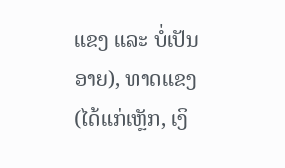ແຂງ ແລະ ບໍ່ເປັນອາຍ), ທາດແຂງ (ໄດ້ແກ່ເຫຼັກ, ເງິ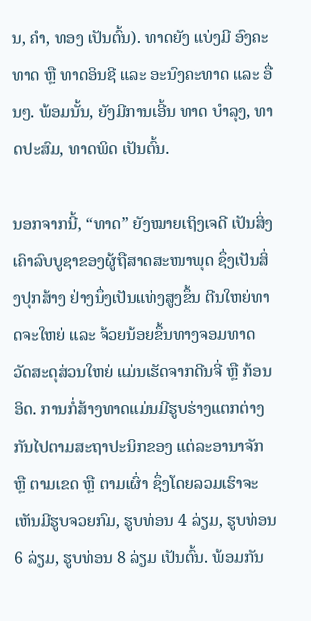ນ, ຄໍາ, ທອງ ເປັນຕົ້ນ). ທາດຍັງ ແບ່ງມີ ອົງຄະທາດ ຫຼື ທາດອິນຊີ ແລະ ອະນົງຄະທາດ ແລະ ອື່ນໆ. ພ້ອມນັ້ນ, ຍັງມີການເອີ້ນ ທາດ ບຳລຸງ, ທາດປະສົມ, ທາດພິດ ເປັນຕົ້ນ.

ນອກຈາກນີ້, “ທາດ” ຍັງໝາຍເຖິງເຈດີ ເປັນສິ່ງເຄົາລົບບູຊາຂອງຜູ້ຖືສາດສະໜາພຸດ ຊຶ່ງເປັນສິ່ງປຸກສ້າງ ຢ່າງນຶ່ງເປັນແທ່ງສູງຂຶ້ນ ຕີນໃຫຍ່ທາດຈະໃຫຍ່ ແລະ ຈ້ວຍນ້ອຍຂຶ້ນທາງຈອມທາດ ວັດສະດຸສ່ວນໃຫຍ່ ແມ່ນເຮັດຈາກດີນຈີ່ ຫຼື ກ້ອນອິດ. ການກໍ່ສ້າງທາດແມ່ນມີຮູບຮ່າງແຕກຕ່າງກັນໄປຕາມສະຖາປະນິກຂອງ ແຕ່ລະອານາຈັກ ຫຼື ຕາມເຂດ ຫຼື ຕາມເຜົ່າ ຊຶ່ງໂດຍລວມເຮົາຈະເຫັນມີຮູບຈວຍກົມ, ຮູບທ່ອນ 4 ລ່ຽມ, ຮູບທ່ອນ 6 ລ່ຽມ, ຮູບທ່ອນ 8 ລ່ຽມ ເປັນຕົ້ນ. ພ້ອມກັນ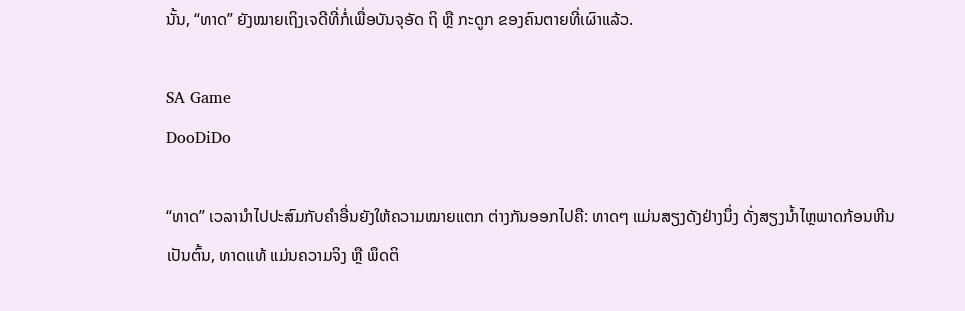ນັ້ນ, “ທາດ” ຍັງໝາຍເຖິງເຈດີທີ່ກໍ່ເພື່ອບັນຈຸອັດ ຖິ ຫຼື ກະດູກ ຂອງຄົນຕາຍທີ່ເຜົາແລ້ວ.

SA Game
DooDiDo

“ທາດ” ເວລານໍາໄປປະສົມກັບຄໍາອື່ນຍັງໃຫ້ຄວາມໝາຍແຕກ ຕ່າງກັນອອກໄປຄື: ທາດໆ ແມ່ນສຽງດັງຢ່າງນຶ່ງ ດັ່ງສຽງນໍ້າໄຫຼພາດກ້ອນຫີນ ເປັນຕົ້ນ, ທາດແທ້ ແມ່ນຄວາມຈິງ ຫຼື ພຶດຕິ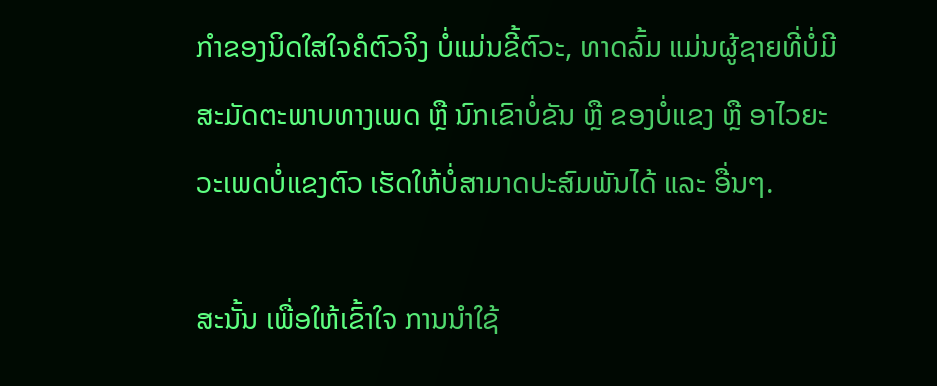ກໍາຂອງນິດໃສໃຈຄໍຕົວຈິງ ບໍ່ແມ່ນຂີ້ຕົວະ, ທາດລົ້ມ ແມ່ນຜູ້ຊາຍທີ່ບໍ່ມີສະມັດຕະພາບທາງເພດ ຫຼື ນົກເຂົາບໍ່ຂັນ ຫຼື ຂອງບໍ່ແຂງ ຫຼື ອາໄວຍະວະເພດບໍ່ແຂງຕົວ ເຮັດໃຫ້ບໍ່ສາມາດປະສົມພັນໄດ້ ແລະ ອື່ນໆ.

ສະນັ້ນ ເພື່ອໃຫ້ເຂົ້າໃຈ ການນໍາໃຊ້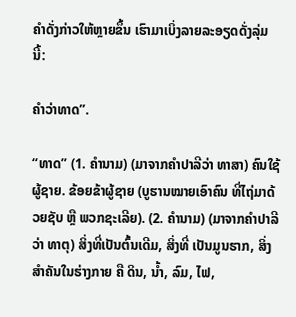ຄໍາດັ່ງກ່າວໃຫ້ຫຼາຍຂຶ້ນ ເຮົາມາເບິ່ງລາຍລະອຽດດັ່ງລຸ່ມນີ້:

ຄຳວ່າທາດ”.

“ທາດ” (1. ຄໍານາມ) (ມາຈາກຄໍາປາລີວ່າ ທາສາ) ຄົນໃຊ້ຜູ້ຊາຍ. ຂ້ອຍຂ້າຜູ້ຊາຍ (ບູຮານໝາຍເອົາຄົນ ທີ່ໄຖ່ມາດ້ວຍຊັບ ຫຼື ພວກຊະເລີຍ). (2. ຄໍານາມ) (ມາຈາກຄໍາປາລີວ່າ ທາຕຸ) ສິ່ງທີ່ເປັນຕົ້ນເດີມ, ສິ່ງທີ່ ເປັນມູນຮາກ, ສິ່ງສໍາຄັນໃນຮ່າງກາຍ ຄື ດິນ, ນໍ້າ, ລົມ, ໄຟ,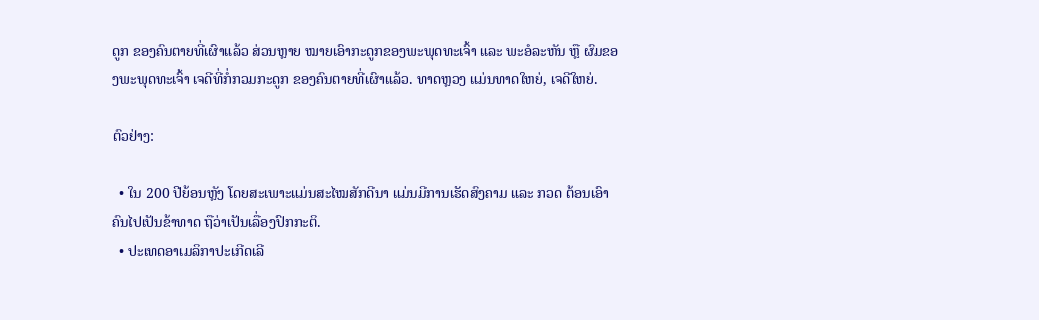ດູກ ຂອງຄົນຕາຍທີ່ເຜົາແລ້ວ ສ່ວນຫຼາຍ ໝາຍເອົາກະດູກຂອງພະພຸດທະເຈົ້າ ແລະ ພະອໍລະຫັນ ຫຼື ຜົມຂອງພະພຸດທະເຈົ້າ ເຈດີທີ່ກໍ່ກວມກະດູກ ຂອງຄົນຕາຍທີ່ເຜົາແລ້ວ. ທາດຫຼວງ ແມ່ນທາດໃຫຍ່, ເຈດີໃຫຍ່.

ຕົວຢ່າງ:

  • ໃນ 200 ປີຍ້ອນຫຼັງ ໂດຍສະເພາະແມ່ນສະໄໝສັກດີນາ ແມ່ນມີການເຮັດສົງຄາມ ແລະ ກວດ ຕ້ອນເອົາຄົນໄປເປັນຂ້າທາດ ຖືວ່າເປັນເລື່ອງປົກກະຕິ.
  • ປະເທດອາເມລິກາປະເກີດເລີ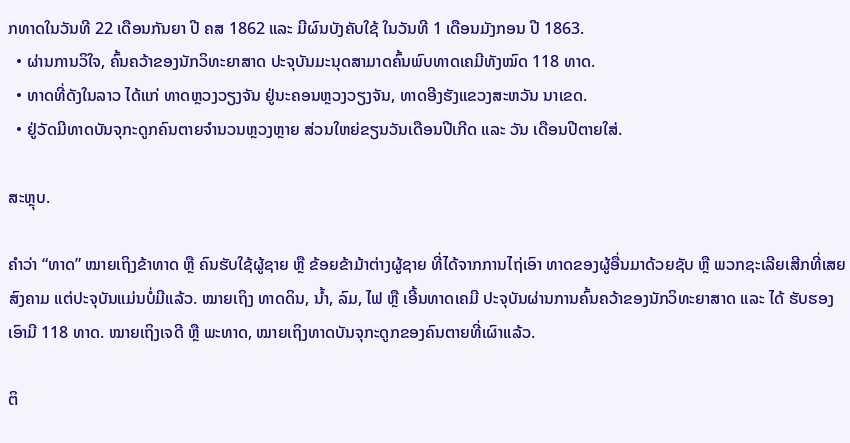ກທາດໃນວັນທີ 22 ເດືອນກັນຍາ ປີ ຄສ 1862 ແລະ ມີຜົນບັງຄັບໃຊ້ ໃນວັນທີ 1 ເດືອນມັງກອນ ປີ 1863.
  • ຜ່ານການວິໃຈ, ຄົ້ນຄວ້າຂອງນັກວິທະຍາສາດ ປະຈຸບັນມະນຸດສາມາດຄົ້ນພົບທາດເຄມີທັງໝົດ 118 ທາດ.
  • ທາດທີ່ດັງໃນລາວ ໄດ້ແກ່ ທາດຫຼວງວຽງຈັນ ຢູ່ນະຄອນຫຼວງວຽງຈັນ, ທາດອີງຮັງແຂວງສະຫວັນ ນາເຂດ.
  • ຢູ່ວັດມີທາດບັນຈຸກະດູກຄົນຕາຍຈໍານວນຫຼວງຫຼາຍ ສ່ວນໃຫຍ່ຂຽນວັນເດືອນປີເກີດ ແລະ ວັນ ເດືອນປີຕາຍໃສ່.

ສະຫຼຸບ.

ຄໍາວ່າ “ທາດ” ໝາຍເຖິງຂ້າທາດ ຫຼື ຄົນຮັບໃຊ້ຜູ້ຊາຍ ຫຼື ຂ້ອຍຂ້າມ້າຕ່າງຜູ້ຊາຍ ທີ່ໄດ້ຈາກການໄຖ່ເອົາ ທາດຂອງຜູ້ອື່ນມາດ້ວຍຊັບ ຫຼື ພວກຊະເລີຍເສີກທີ່ເສຍສົງຄາມ ແຕ່ປະຈຸບັນແມ່ນບໍ່ມີແລ້ວ. ໝາຍເຖິງ ທາດດິນ, ນໍ້າ, ລົມ, ໄຟ ຫຼື ເອີ້ນທາດເຄມີ ປະຈຸບັນຜ່ານການຄົ້ນຄວ້າຂອງນັກວິທະຍາສາດ ແລະ ໄດ້ ຮັບຮອງເອົາມີ 118 ທາດ. ໝາຍເຖິງເຈດີ ຫຼື ພະທາດ, ໝາຍເຖິງທາດບັນຈຸກະດູກຂອງຄົນຕາຍທີ່ເຜົາແລ້ວ.

ຕິ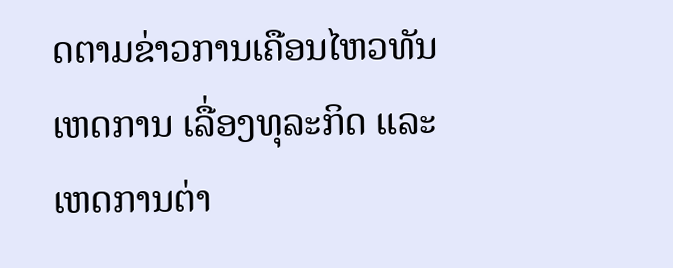ດຕາມຂ່າວການເຄືອນໄຫວທັນເຫດການ ເລື່ອງທຸລະກິດ ແລະ ເຫດການຕ່າ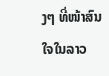ງໆ ທີ່ໜ້າສົນໃຈໃນລາວ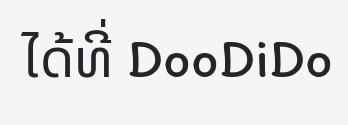ໄດ້ທີ່ DooDiDo